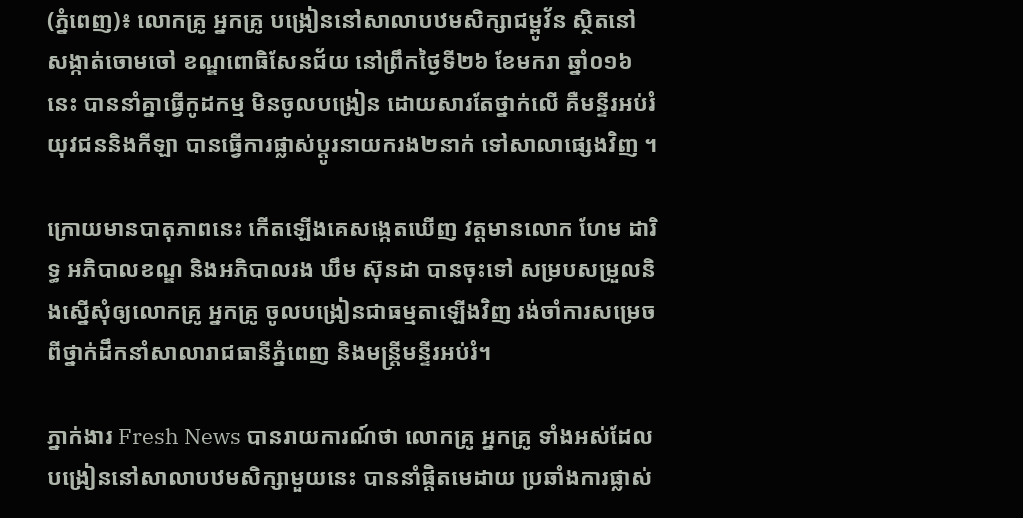(ភ្នំពេញ)៖ លោកគ្រូ អ្នកគ្រូ បង្រៀននៅសាលាបឋមសិក្សាជម្ពូវ័ន ស្ថិតនៅសង្កាត់ចោមចៅ ខណ្ឌពោធិសែនជ័យ នៅព្រឹកថ្ងៃទី២៦ ខែមករា ឆ្នាំ០១៦នេះ បាននាំគ្នាធ្វើកូដកម្ម មិនចូលបង្រៀន ដោយសារតែថ្នាក់លើ គឺមន្ទីរអប់រំ យុវជននិងកីឡា បានធ្វើការផ្លាស់ប្តូរនាយករង២នាក់ ទៅសាលាផ្សេងវិញ ។

ក្រោយមានបាតុភាពនេះ កើតឡើងគេសង្កេតឃើញ វត្តមានលោក ហែម ដារិទ្ធ អភិបាលខណ្ឌ និងអភិបាលរង ឃឹម ស៊ុនដា បានចុះទៅ សម្របសម្រួលនិងស្នើសុំឲ្យលោកគ្រូ អ្នកគ្រូ ចូលបង្រៀនជាធម្មតាឡើងវិញ រង់ចាំការសម្រេចពីថ្នាក់ដឹកនាំសាលារាជធានីភ្នំពេញ និងមន្រ្តីមន្ទីរអប់រំ។

ភ្នាក់ងារ Fresh News បានរាយការណ៍ថា លោកគ្រូ អ្នកគ្រូ ទាំងអស់ដែលបង្រៀននៅសាលាបឋមសិក្សាមួយនេះ បាននាំផ្តិតមេដាយ ប្រឆាំងការផ្លាស់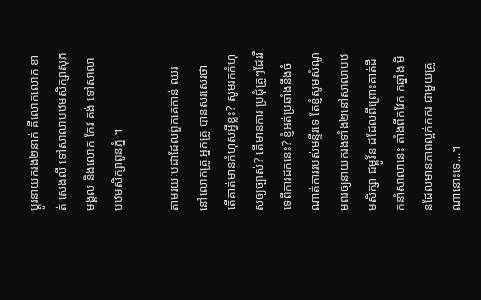ប្តូរនាយករង២នាក់ គឺលោកលោក ខាត់ សេងលី ទៅសាលាបឋមសិក្សាសុភមង្គល និងលោក កែវ គង់ ទៅសាលា បឋមសិក្សាពូនភ្នំ ។

តាមរយៈបដាដែលពួកគេកាន់ ឈរនៅលោកគ្រូ អ្នកគ្រូ បានសរសេរថា តើគាត់មានកំហុសអ្វីខ្លះ? សូមរកកំហុសឲ្យច្បាស់? តើមានការ ប្រជុំគ្រូៗដែររឺទេពីការដកនេះ? ខ្ញំអត់ប្រឆាំងនឹងចំណាត់ការរបស់មន្ទីរទេ តែខ្ញំសូមសំណូមពរឲ្យនាយករងទាំង២នៅសាលាបឋមសិក្សា ជម្ពូវ័ន ដដែលពីព្រោះគាត់ដឹកនាំសាលានេះ តាំងពីកវែក កឆ្នាំង មិនដែលមានភាពល្អក់កករ ជាមួយគ្រូណានោះទេ...។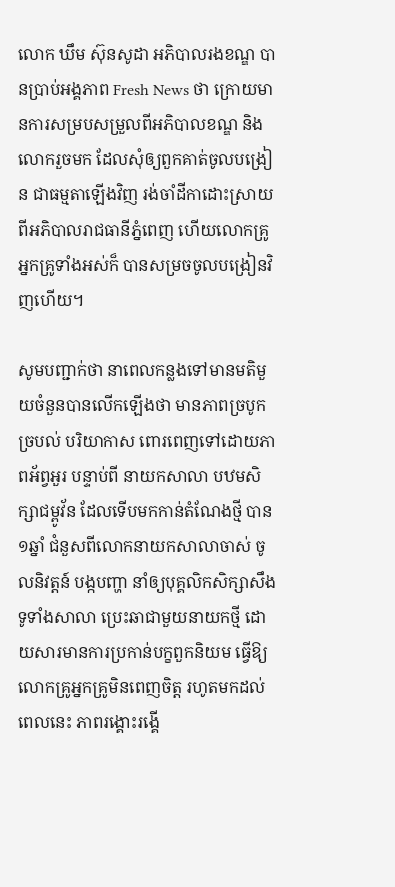លោក ឃឹម ស៊ុនសូដា អភិបាលរងខណ្ឌ បានប្រាប់អង្គភាព Fresh News ថា ក្រោយមានការសម្របសម្រួលពីអភិបាលខណ្ឌ និងលោករួចមក ដែលសុំឲ្យពួកគាត់ចូលបង្រៀន ជាធម្មតាឡើងវិញ រង់ចាំដីកាដោះស្រាយពីអភិបាលរាជធានីភ្នំពេញ ហើយលោកគ្រូ អ្នកគ្រូទាំងអស់ក៏ បានសម្រចចូលបង្រៀនវិញហើយ។

សូមបញ្ជាក់ថា នាពេលកន្លងទៅមានមតិមួយចំនួនបានលើកឡើងថា មានភាពច្របូកច្របល់ បរិយាកាស ពោរពេញទៅដោយភាពអ័ព្វអួរ បន្ទាប់ពី នាយកសាលា បឋមសិក្សាជម្ពូវ័ន ដែលទើបមកកាន់តំណែងថ្មី បាន១ឆ្នាំ ជំនួសពីលោកនាយកសាលាចាស់ ចូលនិវត្តន៍ បង្កបញ្ហា នាំឲ្យបុគ្គលិកសិក្សាសឹងទូទាំងសាលា ប្រេះឆាជាមួយនាយកថ្មី ដោយសារមានការប្រកាន់បក្ខពួកនិយម ធ្វើឱ្យលោកគ្រូអ្នកគ្រូមិនពេញចិត្ត រហូតមកដល់ពេលនេះ ភាពរង្គោះរង្គើ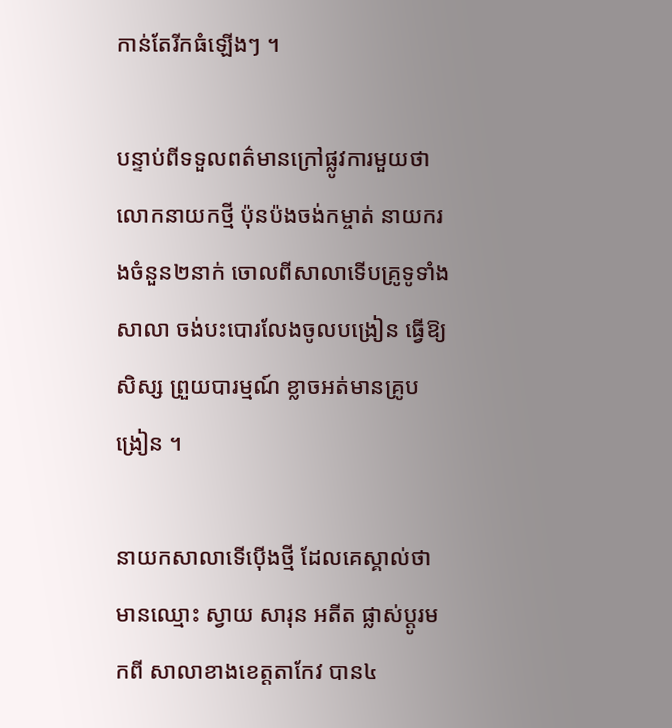កាន់តែរីកធំឡើងៗ ។

បន្ទាប់ពីទទួលពត៌មានក្រៅផ្លូវការមួយថា លោកនាយកថ្មី ប៉ុនប៉ងចង់កម្ចាត់ នាយករងចំនួន២នាក់ ចោលពីសាលាទើបគ្រូទូទាំងសាលា ចង់បះបោរលែងចូលបង្រៀន ធ្វើឱ្យសិស្ស ព្រួយបារម្មណ៍ ខ្លាចអត់មានគ្រូបង្រៀន ។

នាយកសាលាទើប៉ើងថ្មី ដែលគេស្គាល់ថា មានឈ្មោះ ស្វាយ សារុន អតីត ផ្លាស់ប្តូរមកពី សាលាខាងខេត្តតាកែវ បាន៤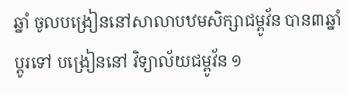ឆ្នាំ ចូលបង្រៀននៅសាលាបឋមសិក្សាជម្ពូវ័ន បាន៣ឆ្នាំ ប្តូរទៅ បង្រៀននៅ វិទ្យាល័យជម្ពូវ័ន ១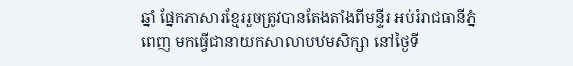ឆ្នាំ ផ្នែកភាសារខ្មែររួចត្រូវបានតែងតាំងពីមន្ទីរ អប់រំរាជធានីភ្នំពេញ មកធ្វើជានាយកសាលាបឋមសិក្សា នៅថ្ងៃទី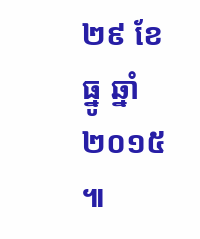២៩ ខែធ្នូ ឆ្នាំ២០១៥ ៕